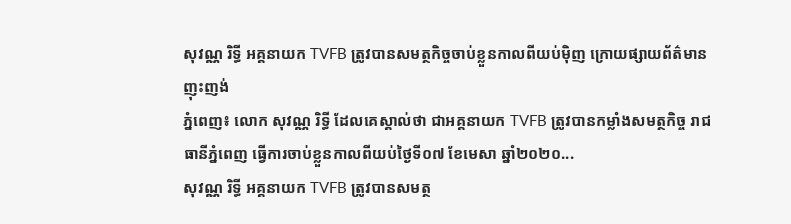សុវណ្ណ រិទ្ធី អគ្គនាយក TVFB ត្រូវបានសមត្ថកិច្ចចាប់ខ្លួនកាលពីយប់ម៉ិញ ក្រោយផ្សាយព័ត៌មានញុះញង់
ភ្នំពេញ៖ លោក សុវណ្ណ រិទ្ធី ដែលគេស្គាល់ថា ជាអគ្គនាយក TVFB ត្រូវបានកម្លាំងសមត្ថកិច្ច រាជធានីភ្នំពេញ ធ្វើការចាប់ខ្លួនកាលពីយប់ថ្ងៃទី០៧ ខែមេសា ឆ្នាំ២០២០...
សុវណ្ណ រិទ្ធី អគ្គនាយក TVFB ត្រូវបានសមត្ថ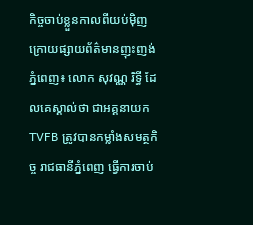កិច្ចចាប់ខ្លួនកាលពីយប់ម៉ិញ ក្រោយផ្សាយព័ត៌មានញុះញង់
ភ្នំពេញ៖ លោក សុវណ្ណ រិទ្ធី ដែលគេស្គាល់ថា ជាអគ្គនាយក TVFB ត្រូវបានកម្លាំងសមត្ថកិច្ច រាជធានីភ្នំពេញ ធ្វើការចាប់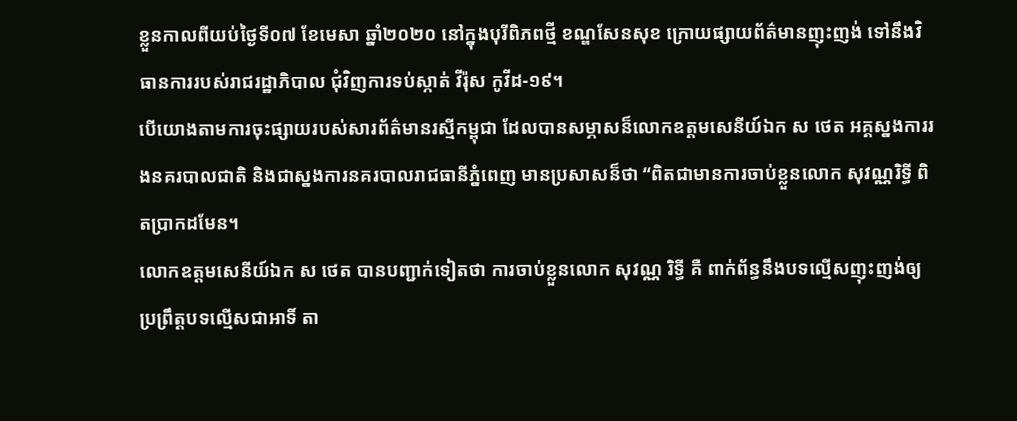ខ្លួនកាលពីយប់ថ្ងៃទី០៧ ខែមេសា ឆ្នាំ២០២០ នៅក្នុងបុរីពិភពថ្មី ខណ្ឌសែនសុខ ក្រោយផ្សាយព័ត៌មានញុះញង់ ទៅនឹងវិធានការរបស់រាជរដ្ឋាភិបាល ជុំវិញការទប់ស្កាត់ វីរ៉ុស កូវីដ-១៩។
បើយោងតាមការចុះផ្សាយរបស់សារព័ត៌មានរស្មីកម្ពុជា ដែលបានសម្ភាសន៏លោកឧត្តមសេនីយ៍ឯក ស ថេត អគ្គស្នងការរងនគរបាលជាតិ និងជាស្នងការនគរបាលរាជធានីភ្នំពេញ មានប្រសាសន៏ថា “ពិតជាមានការចាប់ខ្លួនលោក សុវណ្ណរិទ្ធី ពិតប្រាកដមែន។
លោកឧត្តមសេនីយ៍ឯក ស ថេត បានបញ្ជាក់ទៀតថា ការចាប់ខ្លួនលោក សុវណ្ណ រិទ្ធី គឺ ពាក់ព័ន្ធនឹងបទល្មើសញុះញង់ឲ្យប្រព្រឹត្តបទល្មើសជាអាទិ៍ តា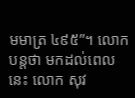មមាត្រ ៤៩៥”។ លោកបន្តថា មកដល់ពេលនេះ លោក សុវ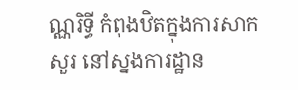ណ្ណរិទ្ធី កំពុងឋិតក្នុងការសាកសួរ នៅស្នងការដ្ឋាន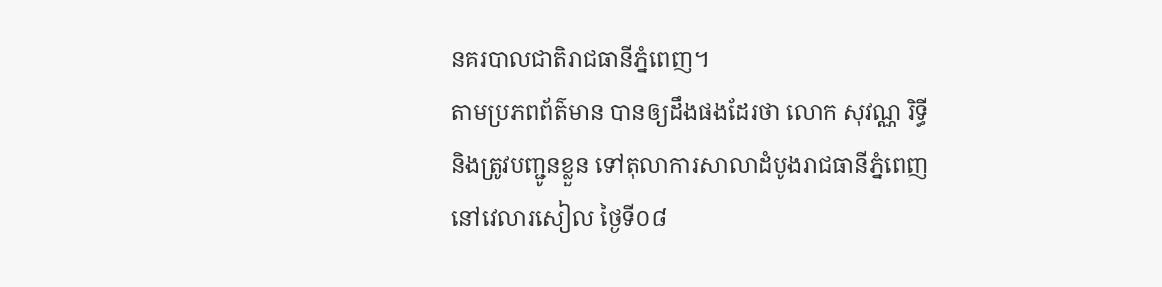នគរបាលជាតិរាជធានីភ្នំពេញ។
តាមប្រភពព័ត៌មាន បានឲ្យដឹងផងដែរថា លោក សុវណ្ណ រិទ្ធី និងត្រូវបញ្ជូនខ្លួន ទៅតុលាការសាលាដំបូងរាជធានីភ្នំពេញ នៅវេលារសៀល ថ្ងៃទី០៨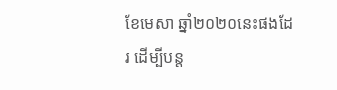ខែមេសា ឆ្នាំ២០២០នេះផងដែរ ដើម្បីបន្ត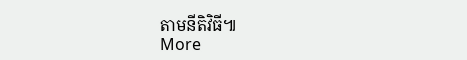តាមនីតិវិធី៕
More